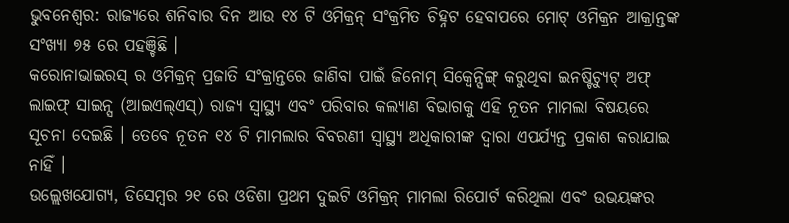ଭୁବନେଶ୍ୱର: ରାଜ୍ୟରେ ଶନିବାର ଦିନ ଆଉ ୧୪ ଟି ଓମିକ୍ରନ୍ ସଂକ୍ରମିତ ଚିହ୍ନଟ ହେବାପରେ ମୋଟ୍ ଓମିକ୍ରନ ଆକ୍ରାନ୍ତଙ୍କ ସଂଖ୍ୟା ୭୫ ରେ ପହଞ୍ଚିଛି ।
କରୋନାଭାଇରସ୍ ର ଓମିକ୍ରନ୍ ପ୍ରଜାତି ସଂକ୍ରାନ୍ତରେ ଜାଣିବା ପାଇଁ ଜିନୋମ୍ ସିକ୍ୱେନ୍ସିଙ୍ଗ୍ କରୁଥିବା ଇନଷ୍ଟିଚ୍ୟୁଟ୍ ଅଫ୍ ଲାଇଫ୍ ସାଇନ୍ସ (ଆଇଏଲ୍ଏସ୍) ରାଜ୍ୟ ସ୍ୱାସ୍ଥ୍ୟ ଏବଂ ପରିବାର କଲ୍ୟାଣ ବିଭାଗକୁ ଏହି ନୂତନ ମାମଲା ବିଷୟରେ ସୂଚନା ଦେଇଛି । ତେବେ ନୂତନ ୧୪ ଟି ମାମଲାର ବିବରଣୀ ସ୍ୱାସ୍ଥ୍ୟ ଅଧିକାରୀଙ୍କ ଦ୍ୱାରା ଏପର୍ଯ୍ୟନ୍ତ ପ୍ରକାଶ କରାଯାଇ ନାହିଁ ।
ଉଲ୍ଲେଖଯୋଗ୍ୟ, ଡିସେମ୍ବର ୨୧ ରେ ଓଡିଶା ପ୍ରଥମ ଦୁଇଟି ଓମିକ୍ରନ୍ ମାମଲା ରିପୋର୍ଟ କରିଥିଲା ଏବଂ ଉଭୟଙ୍କର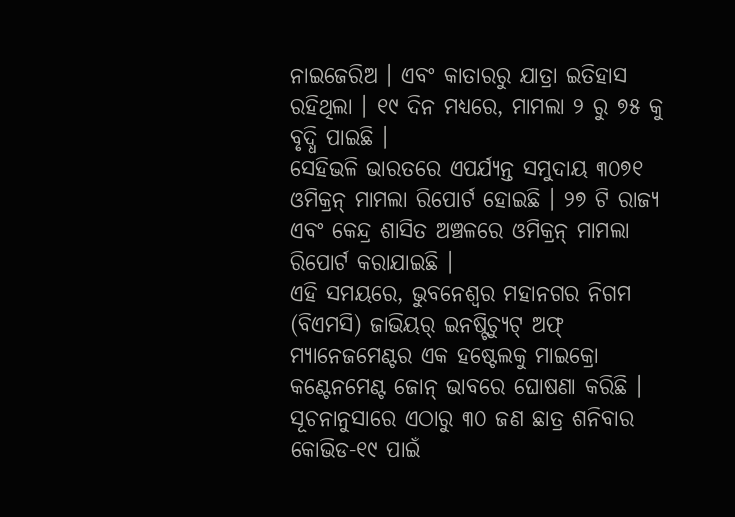ନାଇଜେରିଅ । ଏବଂ କାତାରରୁ ଯାତ୍ରା ଇତିହାସ ରହିଥିଲା । ୧୯ ଦିନ ମଧ୍ୟରେ, ମାମଲା ୨ ରୁ ୭୫ କୁ ବୃଦ୍ଧି ପାଇଛି ।
ସେହିଭଳି ଭାରତରେ ଏପର୍ଯ୍ୟନ୍ତ ସମୁଦାୟ ୩୦୭୧ ଓମିକ୍ରନ୍ ମାମଲା ରିପୋର୍ଟ ହୋଇଛି । ୨୭ ଟି ରାଜ୍ୟ ଏବଂ କେନ୍ଦ୍ର ଶାସିତ ଅଞ୍ଚଳରେ ଓମିକ୍ରନ୍ ମାମଲା ରିପୋର୍ଟ କରାଯାଇଛି ।
ଏହି ସମୟରେ, ଭୁବନେଶ୍ୱର ମହାନଗର ନିଗମ (ବିଏମସି) ଜାଭିୟର୍ ଇନଷ୍ଟିଚ୍ୟୁଟ୍ ଅଫ୍ ମ୍ୟାନେଜମେଣ୍ଟର ଏକ ହଷ୍ଟେଲକୁ ମାଇକ୍ରୋ କଣ୍ଟେନମେଣ୍ଟ ଜୋନ୍ ଭାବରେ ଘୋଷଣା କରିଛି । ସୂଚନାନୁସାରେ ଏଠାରୁ ୩୦ ଜଣ ଛାତ୍ର ଶନିବାର କୋଭିଡ-୧୯ ପାଇଁ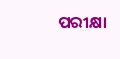ପରୀକ୍ଷା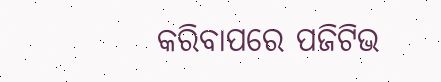କରିବାପରେ ପଜିଟିଭ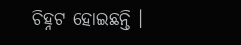ଚିହ୍ନଟ ହୋଇଛନ୍ତି ।